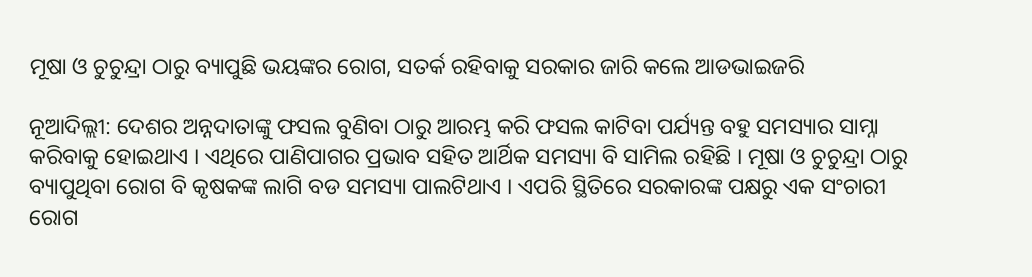ମୂଷା ଓ ଚୁଚୁନ୍ଦ୍ରା ଠାରୁ ବ୍ୟାପୁଛି ଭୟଙ୍କର ରୋଗ, ସତର୍କ ରହିବାକୁ ସରକାର ଜାରି କଲେ ଆଡଭାଇଜରି

ନୂଆଦିଲ୍ଲୀ: ଦେଶର ଅନ୍ନଦାତାଙ୍କୁ ଫସଲ ବୁଣିବା ଠାରୁ ଆରମ୍ଭ କରି ଫସଲ କାଟିବା ପର୍ଯ୍ୟନ୍ତ ବହୁ ସମସ୍ୟାର ସାମ୍ନା କରିବାକୁ ହୋଇଥାଏ । ଏଥିରେ ପାଣିପାଗର ପ୍ରଭାବ ସହିତ ଆର୍ଥିକ ସମସ୍ୟା ବି ସାମିଲ ରହିଛି । ମୂଷା ଓ ଚୁଚୁନ୍ଦ୍ରା ଠାରୁ ବ୍ୟାପୁଥିବା ରୋଗ ବି କୃଷକଙ୍କ ଲାଗି ବଡ ସମସ୍ୟା ପାଲଟିଥାଏ । ଏପରି ସ୍ଥିତିରେ ସରକାରଙ୍କ ପକ୍ଷରୁ ଏକ ସଂଚାରୀ ରୋଗ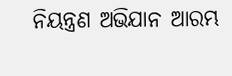ନିୟନ୍ତ୍ରଣ ଅଭିଯାନ ଆରମ୍ଭ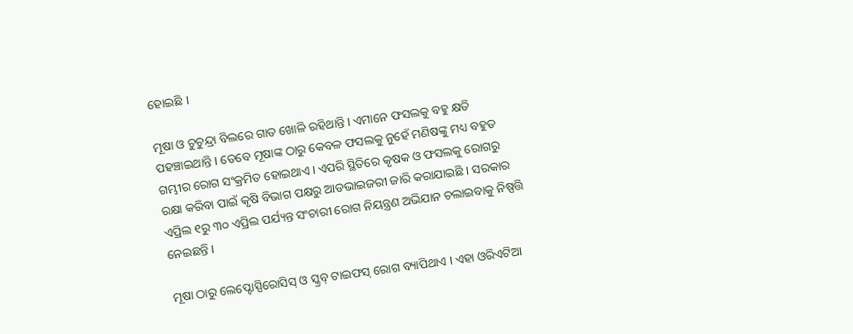ହୋଇଛି ।

ମୂଷା ଓ ଚୁଚୁନ୍ଦ୍ରା ବିଲରେ ଗାତ ଖୋଳି ରହିଥାନ୍ତି । ଏମାନେ ଫସଲକୁ ବହୁ କ୍ଷତି ପହଞ୍ଚାଇଥାନ୍ତି । ତେବେ ମୂଷାଙ୍କ ଠାରୁ କେବଳ ଫସଲକୁ ନୁହେଁ ମଣିଷଙ୍କୁ ମଧ୍ୟ ବହୁତ ଗମ୍ଭୀର ରୋଗ ସଂକ୍ରମିତ ହୋଇଥାଏ । ଏପରି ସ୍ଥିତିରେ କୃଷକ ଓ ଫସଲକୁ ରୋଗରୁ ରକ୍ଷା କରିବା ପାଇଁ କୃଷି ବିଭାଗ ପକ୍ଷରୁ ଆଡଭାଇଜରୀ ଜାରି କରାଯାଇଛି । ସରକାର ଏପ୍ରିଲ ୧ରୁ ୩୦ ଏପ୍ରିଲ ପର୍ଯ୍ୟନ୍ତ ସଂଚାରୀ ରୋଗ ନିୟନ୍ତ୍ରଣ ଅଭିଯାନ ଚଲାଇବାକୁ ନିଷ୍ପତ୍ତି ନେଇଛନ୍ତି ।

ମୂଷା ଠାରୁ ଲେପ୍ଟୋସ୍ପିରୋସିସ୍ ଓ ସ୍କ୍ରବ୍ ଟାଇଫସ୍ ରୋଗ ବ୍ୟାପିଥାଏ । ଏହା ଓରିଏଟିଆ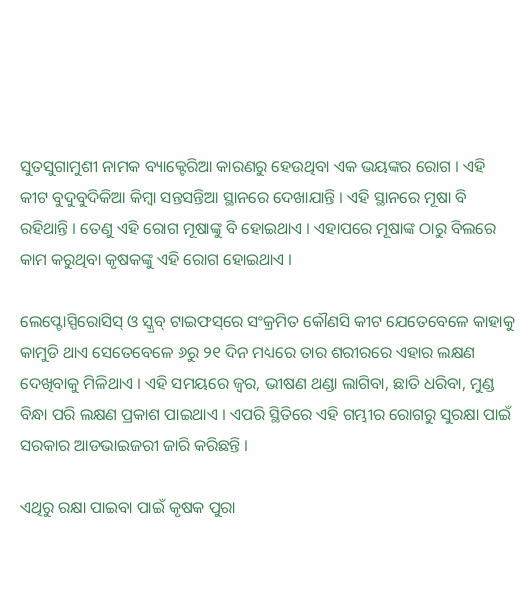ସୁତସୁଗାମୁଶୀ ନାମକ ବ୍ୟାକ୍ଟେରିଆ କାରଣରୁ ହେଉଥିବା ଏକ ଭୟଙ୍କର ରୋଗ । ଏହି କୀଟ ବୁଦୁବୁଦିକିଆ କିମ୍ବା ସନ୍ତସନ୍ତିଆ ସ୍ଥାନରେ ଦେଖାଯାନ୍ତି । ଏହି ସ୍ଥାନରେ ମୂଷା ବି ରହିଥାନ୍ତି । ତେଣୁ ଏହି ରୋଗ ମୂଷାଙ୍କୁ ବି ହୋଇଥାଏ । ଏହାପରେ ମୂଷାଙ୍କ ଠାରୁ ବିଲରେ କାମ କରୁଥିବା କୃଷକଙ୍କୁ ଏହି ରୋଗ ହୋଇଥାଏ ।

ଲେପ୍ଟୋସ୍ପିରୋସିସ୍ ଓ ସ୍କ୍ରବ୍ ଟାଇଫସ୍‌ରେ ସଂକ୍ରମିତ କୌଣସି କୀଟ ଯେତେବେଳେ କାହାକୁ କାମୁଡି ଥାଏ ସେତେବେଳେ ୬ରୁ ୨୧ ଦିନ ମଧ୍ୟରେ ତାର ଶରୀରରେ ଏହାର ଲକ୍ଷଣ ଦେଖିବାକୁ ମିଳିଥାଏ । ଏହି ସମୟରେ ଜ୍ୱର, ଭୀଷଣ ଥଣ୍ଡା ଲାଗିବା, ଛାତି ଧରିବା, ମୁଣ୍ଡ ବିନ୍ଧା ପରି ଲକ୍ଷଣ ପ୍ରକାଶ ପାଇଥାଏ । ଏପରି ସ୍ଥିତିରେ ଏହି ଗମ୍ଭୀର ରୋଗରୁ ସୁରକ୍ଷା ପାଇଁ ସରକାର ଆଡଭାଇଜରୀ ଜାରି କରିଛନ୍ତି ।

ଏଥିରୁ ରକ୍ଷା ପାଇବା ପାଇଁ କୃଷକ ପୁରା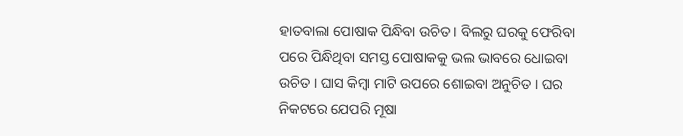ହାତବାଲା ପୋଷାକ ପିନ୍ଧିବା ଉଚିତ । ବିଲରୁ ଘରକୁ ଫେରିବା ପରେ ପିନ୍ଧିଥିବା ସମସ୍ତ ପୋଷାକକୁ ଭଲ ଭାବରେ ଧୋଇବା ଉଚିତ । ଘାସ କିମ୍ବା ମାଟି ଉପରେ ଶୋଇବା ଅନୁଚିତ । ଘର ନିକଟରେ ଯେପରି ମୂଷା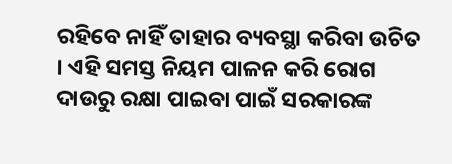ରହିବେ ନାହିଁ ତାହାର ବ୍ୟବସ୍ଥା କରିବା ଉଚିତ । ଏହି ସମସ୍ତ ନିୟମ ପାଳନ କରି ରୋଗ ଦାଉରୁ ରକ୍ଷା ପାଇବା ପାଇଁ ସରକାରଙ୍କ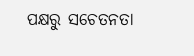ପକ୍ଷରୁ ସଚେତନତା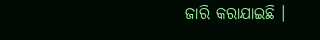ଜାରି କରାଯାଇଛି ।